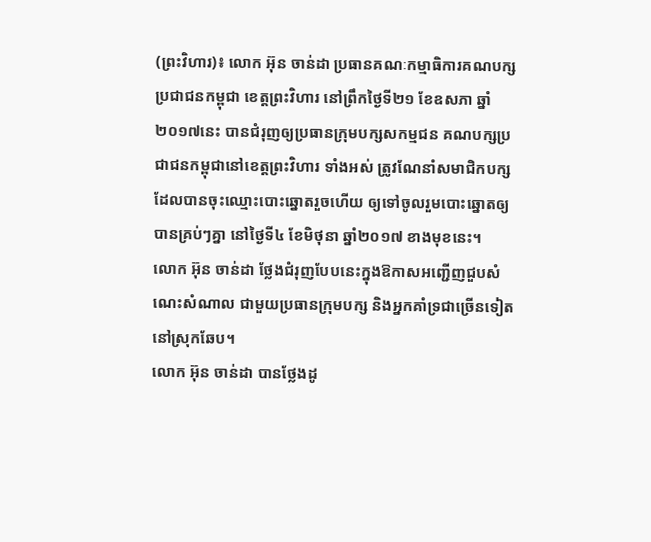(ព្រះវិហារ)៖ លោក អ៊ុន ចាន់ដា ប្រធានគណៈកម្មាធិការគណបក្សប្រជាជនកម្ពុជា ខេត្តព្រះវិហារ នៅព្រឹកថ្ងៃទី២១ ខែឧសភា ឆ្នាំ២០១៧នេះ បានជំរុញឲ្យប្រធានក្រុមបក្សសកម្មជន គណបក្សប្រជាជនកម្ពុជានៅខេត្តព្រះវិហារ ទាំងអស់ ត្រូវណែនាំសមាជិកបក្ស ដែលបានចុះឈ្មោះបោះឆ្នោតរួចហើយ ឲ្យទៅចូលរួមបោះឆ្នោតឲ្យបានគ្រប់ៗគ្នា នៅថ្ងៃទី៤ ខែមិថុនា ឆ្នាំ២០១៧ ខាងមុខនេះ។
លោក អ៊ុន ចាន់ដា ថ្លែងជំរុញបែបនេះក្នុងឱកាសអញ្ជើញជួបសំណេះសំណាល ជាមួយប្រធានក្រុមបក្ស និងអ្នកគាំទ្រជាច្រើនទៀត នៅស្រុកឆែប។
លោក អ៊ុន ចាន់ដា បានថ្លែងដូ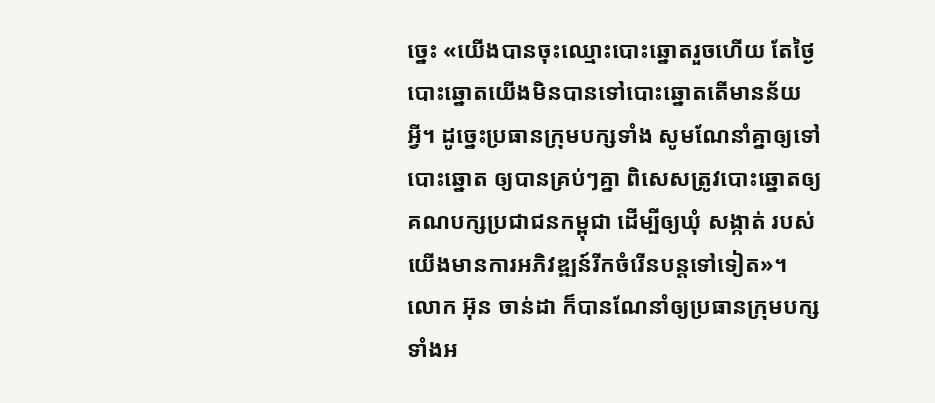ច្នេះ «យើងបានចុះឈ្មោះបោះឆ្នោតរួចហើយ តែថ្ងៃបោះឆ្នោតយើងមិនបានទៅបោះឆ្នោតតើមានន័យអ្វី។ ដូច្នេះប្រធានក្រុមបក្សទាំង សូមណែនាំគ្នាឲ្យទៅបោះឆ្នោត ឲ្យបានគ្រប់ៗគ្នា ពិសេសត្រូវបោះឆ្នោតឲ្យគណបក្សប្រជាជនកម្ពុជា ដើម្បីឲ្យឃុំ សង្កាត់ របស់យើងមានការអភិវឌ្ឍន៍រីកចំរើនបន្តទៅទៀត»។
លោក អ៊ុន ចាន់ដា ក៏បានណែនាំឲ្យប្រធានក្រុមបក្សទាំងអ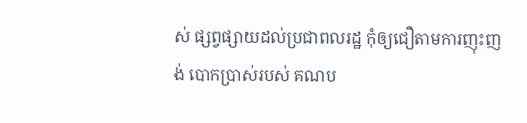ស់ ផ្សព្វផ្សាយដល់ប្រជាពលរដ្ឋ កុំឲ្យជឿតាមការញុះញង់ បោកប្រាស់របស់ គណប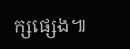ក្សផ្សេង៕